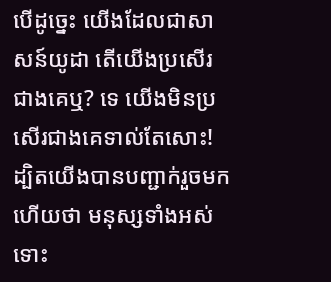បើដូច្នេះ យើងដែលជាសាសន៍យូដា តើយើងប្រសើរជាងគេឬ? ទេ យើងមិនប្រសើរជាងគេទាល់តែសោះ! ដ្បិតយើងបានបញ្ជាក់រួចមកហើយថា មនុស្សទាំងអស់ ទោះ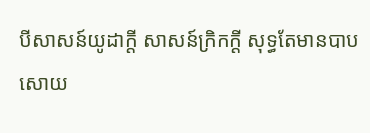បីសាសន៍យូដាក្ដី សាសន៍ក្រិកក្ដី សុទ្ធតែមានបាបសោយ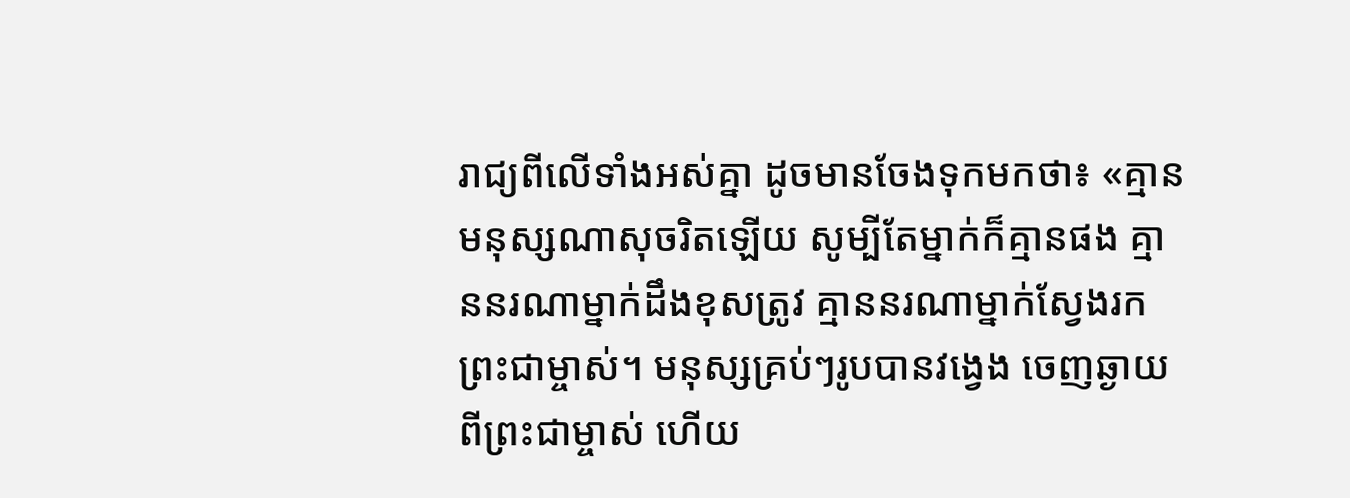រាជ្យពីលើទាំងអស់គ្នា ដូចមានចែងទុកមកថា៖ «គ្មានមនុស្សណាសុចរិតឡើយ សូម្បីតែម្នាក់ក៏គ្មានផង គ្មាននរណាម្នាក់ដឹងខុសត្រូវ គ្មាននរណាម្នាក់ស្វែងរកព្រះជាម្ចាស់។ មនុស្សគ្រប់ៗរូបបានវង្វេង ចេញឆ្ងាយពីព្រះជាម្ចាស់ ហើយ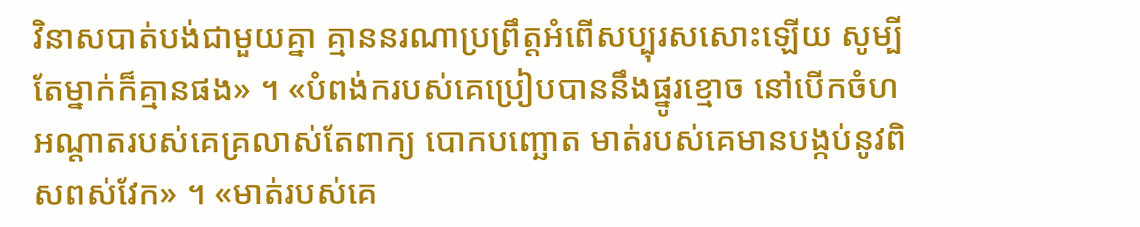វិនាសបាត់បង់ជាមួយគ្នា គ្មាននរណាប្រព្រឹត្តអំពើសប្បុរសសោះឡើយ សូម្បីតែម្នាក់ក៏គ្មានផង» ។ «បំពង់ករបស់គេប្រៀបបាននឹងផ្នូរខ្មោច នៅបើកចំហ អណ្ដាតរបស់គេគ្រលាស់តែពាក្យ បោកបញ្ឆោត មាត់របស់គេមានបង្កប់នូវពិសពស់វែក» ។ «មាត់របស់គេ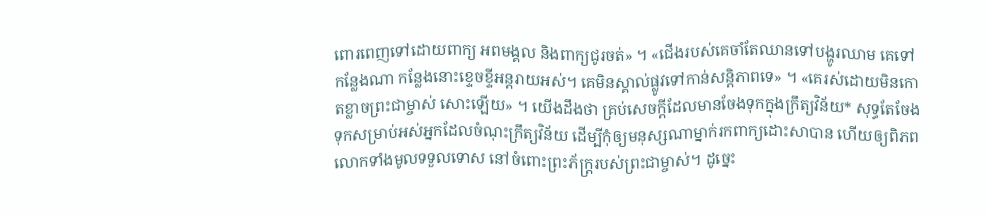ពោរពេញទៅដោយពាក្យ អពមង្គល និងពាក្យជូរចត់» ។ «ជើងរបស់គេចាំតែឈានទៅបង្ហូរឈាម គេទៅកន្លែងណា កន្លែងនោះខ្ទេចខ្ទីអន្តរាយអស់។ គេមិនស្គាល់ផ្លូវទៅកាន់សន្តិភាពទេ» ។ «គេរស់ដោយមិនកោតខ្លាចព្រះជាម្ចាស់ សោះឡើយ» ។ យើងដឹងថា គ្រប់សេចក្ដីដែលមានចែងទុកក្នុងក្រឹត្យវិន័យ* សុទ្ធតែចែងទុកសម្រាប់អស់អ្នកដែលចំណុះក្រឹត្យវិន័យ ដើម្បីកុំឲ្យមនុស្សណាម្នាក់រកពាក្យដោះសាបាន ហើយឲ្យពិភពលោកទាំងមូលទទួលទោស នៅចំពោះព្រះភ័ក្ត្ររបស់ព្រះជាម្ចាស់។ ដូច្នេះ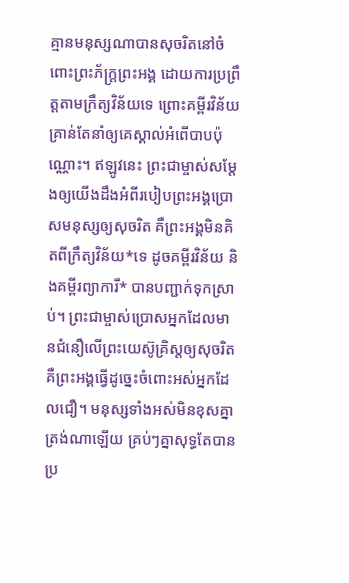គ្មានមនុស្សណាបានសុចរិតនៅចំពោះព្រះភ័ក្ត្រព្រះអង្គ ដោយការប្រព្រឹត្តតាមក្រឹត្យវិន័យទេ ព្រោះគម្ពីរវិន័យគ្រាន់តែនាំឲ្យគេស្គាល់អំពើបាបប៉ុណ្ណោះ។ ឥឡូវនេះ ព្រះជាម្ចាស់សម្តែងឲ្យយើងដឹងអំពីរបៀបព្រះអង្គប្រោសមនុស្សឲ្យសុចរិត គឺព្រះអង្គមិនគិតពីក្រឹត្យវិន័យ*ទេ ដូចគម្ពីរវិន័យ និងគម្ពីរព្យាការី* បានបញ្ជាក់ទុកស្រាប់។ ព្រះជាម្ចាស់ប្រោសអ្នកដែលមានជំនឿលើព្រះយេស៊ូគ្រិស្តឲ្យសុចរិត គឺព្រះអង្គធ្វើដូច្នេះចំពោះអស់អ្នកដែលជឿ។ មនុស្សទាំងអស់មិនខុសគ្នាត្រង់ណាឡើយ គ្រប់ៗគ្នាសុទ្ធតែបានប្រ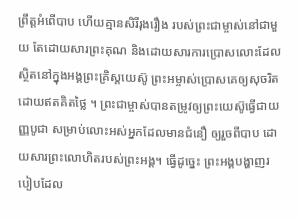ព្រឹត្តអំពើបាប ហើយគ្មានសិរីរុងរឿង របស់ព្រះជាម្ចាស់នៅជាមួយ តែដោយសារព្រះគុណ និងដោយសារការប្រោសលោះដែលស្ថិតនៅក្នុងអង្គព្រះគ្រិស្តយេស៊ូ ព្រះអម្ចាស់ប្រោសគេឲ្យសុចរិត ដោយឥតគិតថ្លៃ ។ ព្រះជាម្ចាស់បានតម្រូវឲ្យព្រះយេស៊ូធ្វើជាយញ្ញបូជា សម្រាប់លោះអស់អ្នកដែលមានជំនឿ ឲ្យរួចពីបាប ដោយសារព្រះលោហិតរបស់ព្រះអង្គ។ ធ្វើដូច្នេះ ព្រះអង្គបង្ហាញរបៀបដែល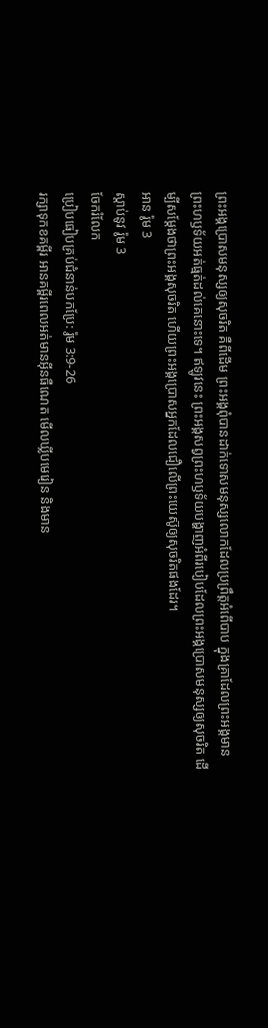ព្រះអង្គប្រោសមនុស្សឲ្យសុចរិត គឺពីដើម ព្រះអង្គពុំបានដាក់ទោសមនុស្សលោកដែលប្រព្រឹត្តអំពើបាប ក្នុងគ្រាដែលព្រះអង្គមានព្រះហឫទ័យអត់ធ្មត់ដល់គេនោះទេ។ ឥឡូវនេះ ព្រះអង្គសព្វព្រះហឫទ័យបង្ហាញអំពីរបៀបដែលព្រះអង្គប្រោសមនុស្សឲ្យសុចរិត ដើម្បីសម្តែងថាព្រះអង្គសុចរិត ហើយព្រះអង្គប្រោសអ្នកដែលជឿលើព្រះយេស៊ូឲ្យសុចរិតផងដែរ។
អាន រ៉ូម 3
ស្ដាប់នូវ រ៉ូម 3
ចែករំលែក
ប្រៀបធៀបគ្រប់ជំនាន់បកប្រែ: រ៉ូម 3:9-26
រក្សាទុកខគម្ពីរ អានគម្ពីរពេលអត់មានអ៊ីនធឺណេត មើលឃ្លីបមេរៀន និងមាន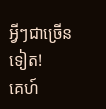អ្វីៗជាច្រើនទៀត!
គេហ៍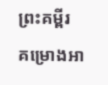ព្រះគម្ពីរ
គម្រោងអា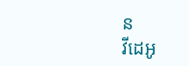ន
វីដេអូ